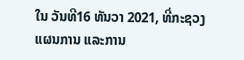ໃນ ວັນທີ16 ທັນວາ 2021, ທີ່ກະຊວງ ແຜນການ ແລະການ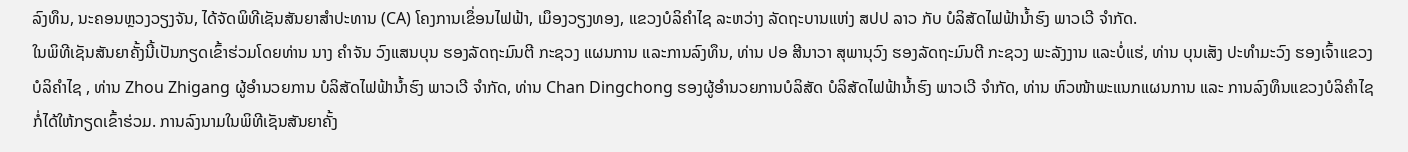ລົງທຶນ, ນະຄອນຫຼວງວຽງຈັນ, ໄດ້ຈັດພິທີເຊັນສັນຍາສຳປະທານ (CA) ໂຄງການເຂຶ່ອນໄຟຟ້າ, ເມຶອງວຽງທອງ, ແຂວງບໍລິຄຳໄຊ ລະຫວ່າງ ລັດຖະບານແຫ່ງ ສປປ ລາວ ກັບ ບໍລິສັດໄຟຟ້ານ້ຳຮົງ ພາວເວີ ຈໍາກັດ.
ໃນພິທີເຊັນສັນຍາຄັ້ງນີ້ເປັນກຽດເຂົ້າຮ່ວມໂດຍທ່ານ ນາງ ຄຳຈັນ ວົງແສນບຸນ ຮອງລັດຖະມົນຕີ ກະຊວງ ແຜນການ ແລະການລົງທຶນ, ທ່ານ ປອ ສີນາວາ ສຸພານຸວົງ ຮອງລັດຖະມົນຕີ ກະຊວງ ພະລັງງານ ແລະບໍ່ແຮ່, ທ່ານ ບຸນເສັງ ປະທຳມະວົງ ຮອງເຈົ້າແຂວງ ບໍລິຄຳໄຊ , ທ່ານ Zhou Zhigang ຜູ້ອໍານວຍການ ບໍລິສັດໄຟຟ້ານ້ຳຮົງ ພາວເວີ ຈໍາກັດ, ທ່ານ Chan Dingchong ຮອງຜູ້ອໍານວຍການບໍລິສັດ ບໍລິສັດໄຟຟ້ານ້ຳຮົງ ພາວເວີ ຈໍາກັດ, ທ່ານ ຫົວໜ້າພະແນກແຜນການ ແລະ ການລົງທຶນແຂວງບໍລິຄຳໄຊ ກໍ່ໄດ້ໃຫ້ກຽດເຂົ້າຮ່ວມ. ການລົງນາມໃນພິທີເຊັນສັນຍາຄັ້ງ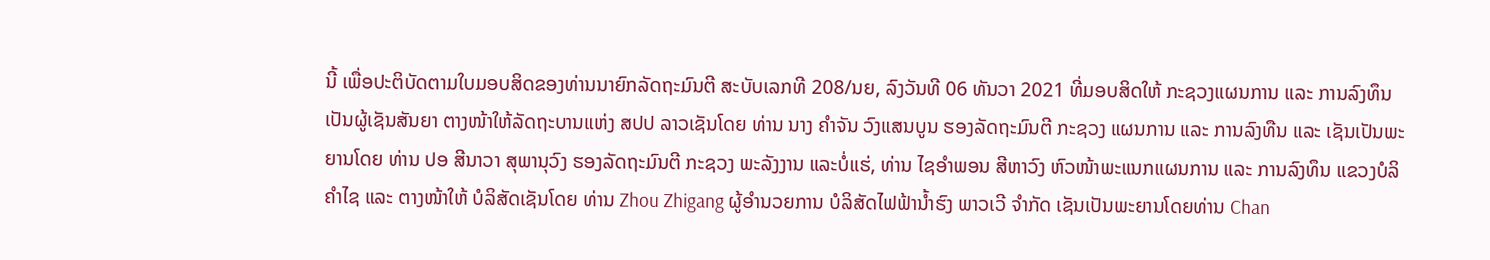ນີ້ ເພື່ອປະຕິບັດຕາມໃບມອບສິດຂອງທ່ານນາຍົກລັດຖະມົນຕີ ສະບັບເລກທີ 208/ນຍ, ລົງວັນທີ 06 ທັນວາ 2021 ທີ່ມອບສິດໃຫ້ ກະຊວງແຜນການ ແລະ ການລົງທຶນ ເປັນຜູ້ເຊັນສັນຍາ ຕາງໜ້າໃຫ້ລັດຖະບານແຫ່ງ ສປປ ລາວເຊັນໂດຍ ທ່ານ ນາງ ຄຳຈັນ ວົງແສນບູນ ຮອງລັດຖະມົນຕີ ກະຊວງ ແຜນການ ແລະ ການລົງທືນ ແລະ ເຊັນເປັນພະຍານໂດຍ ທ່ານ ປອ ສີນາວາ ສຸພານຸວົງ ຮອງລັດຖະມົນຕີ ກະຊວງ ພະລັງງານ ແລະບໍ່ແຮ່, ທ່ານ ໄຊອຳພອນ ສີຫາວົງ ຫົວໜ້າພະແນກແຜນການ ແລະ ການລົງທຶນ ແຂວງບໍລິຄຳໄຊ ແລະ ຕາງໜ້າໃຫ້ ບໍລິສັດເຊັນໂດຍ ທ່ານ Zhou Zhigang ຜູ້ອໍານວຍການ ບໍລິສັດໄຟຟ້ານ້ຳຮົງ ພາວເວີ ຈໍາກັດ ເຊັນເປັນພະຍານໂດຍທ່ານ Chan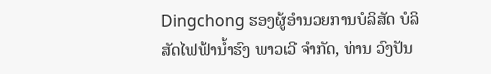Dingchong ຮອງຜູ້ອໍານວຍການບໍລິສັດ ບໍລິສັດໄຟຟ້ານ້ຳຮົງ ພາວເວີ ຈໍາກັດ, ທ່ານ ວົງປັນ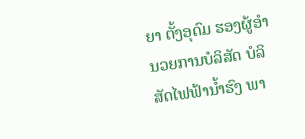ຍາ ຕັ້ງອຸດົມ ຮອງຜູ້ອໍານວຍການບໍລິສັດ ບໍລິສັດໄຟຟ້ານ້ຳຮົງ ພາ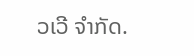ວເວີ ຈໍາກັດ.